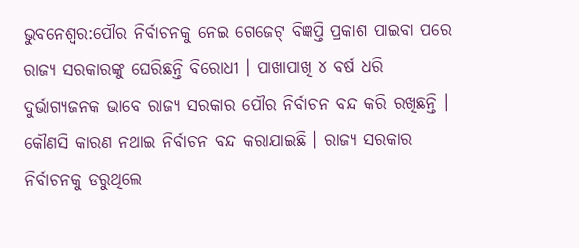ଭୁବନେଶ୍ବର:ପୌର ନିର୍ବାଚନକୁ ନେଇ ଗେଜେଟ୍ ବିଜ୍ଞପ୍ତି ପ୍ରକାଶ ପାଇବା ପରେ ରାଜ୍ୟ ସରକାରଙ୍କୁ ଘେରିଛନ୍ତି ବିରୋଧୀ । ପାଖାପାଖି ୪ ବର୍ଷ ଧରି ଦୁର୍ଭାଗ୍ୟଜନକ ଭାବେ ରାଜ୍ୟ ସରକାର ପୌର ନିର୍ବାଚନ ବନ୍ଦ କରି ରଖିଛନ୍ତି । କୌଣସି କାରଣ ନଥାଇ ନିର୍ବାଚନ ବନ୍ଦ କରାଯାଇଛି । ରାଜ୍ୟ ସରକାର ନିର୍ବାଚନକୁ ଡରୁଥିଲେ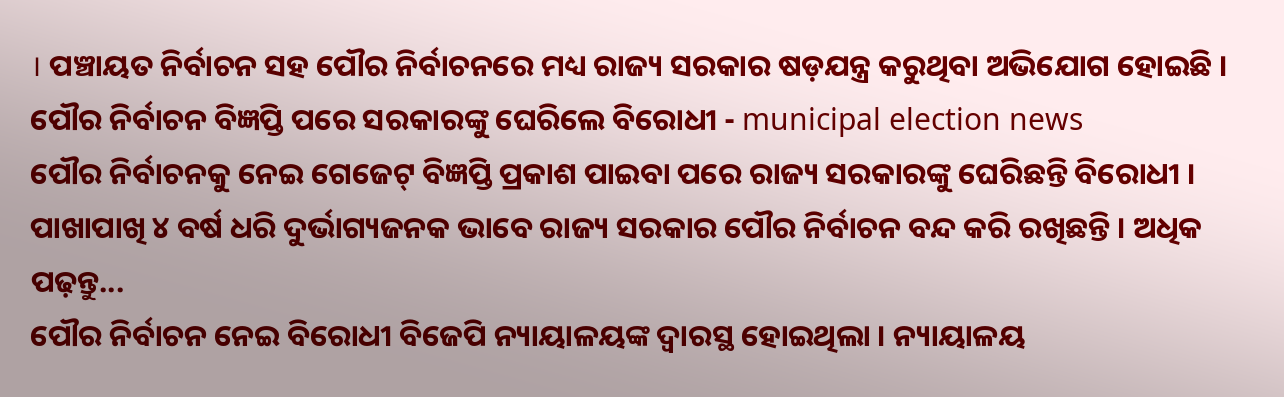। ପଞ୍ଚାୟତ ନିର୍ବାଚନ ସହ ପୌର ନିର୍ବାଚନରେ ମଧ୍ୟ ରାଜ୍ୟ ସରକାର ଷଡ଼ଯନ୍ତ୍ର କରୁଥିବା ଅଭିଯୋଗ ହୋଇଛି ।
ପୌର ନିର୍ବାଚନ ବିଜ୍ଞପ୍ତି ପରେ ସରକାରଙ୍କୁ ଘେରିଲେ ବିରୋଧୀ - municipal election news
ପୌର ନିର୍ବାଚନକୁ ନେଇ ଗେଜେଟ୍ ବିଜ୍ଞପ୍ତି ପ୍ରକାଶ ପାଇବା ପରେ ରାଜ୍ୟ ସରକାରଙ୍କୁ ଘେରିଛନ୍ତି ବିରୋଧୀ । ପାଖାପାଖି ୪ ବର୍ଷ ଧରି ଦୁର୍ଭାଗ୍ୟଜନକ ଭାବେ ରାଜ୍ୟ ସରକାର ପୌର ନିର୍ବାଚନ ବନ୍ଦ କରି ରଖିଛନ୍ତି । ଅଧିକ ପଢ଼ନ୍ତୁ...
ପୌର ନିର୍ବାଚନ ନେଇ ବିରୋଧୀ ବିଜେପି ନ୍ୟାୟାଳୟଙ୍କ ଦ୍ବାରସ୍ଥ ହୋଇଥିଲା । ନ୍ୟାୟାଳୟ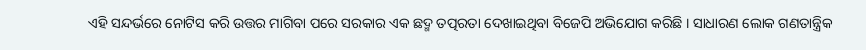ଏହି ସନ୍ଦର୍ଭରେ ନୋଟିସ କରି ଉତ୍ତର ମାଗିବା ପରେ ସରକାର ଏକ ଛଦ୍ମ ତତ୍ପରତା ଦେଖାଇଥିବା ବିଜେପି ଅଭିଯୋଗ କରିଛି । ସାଧାରଣ ଲୋକ ଗଣତାନ୍ତ୍ରିକ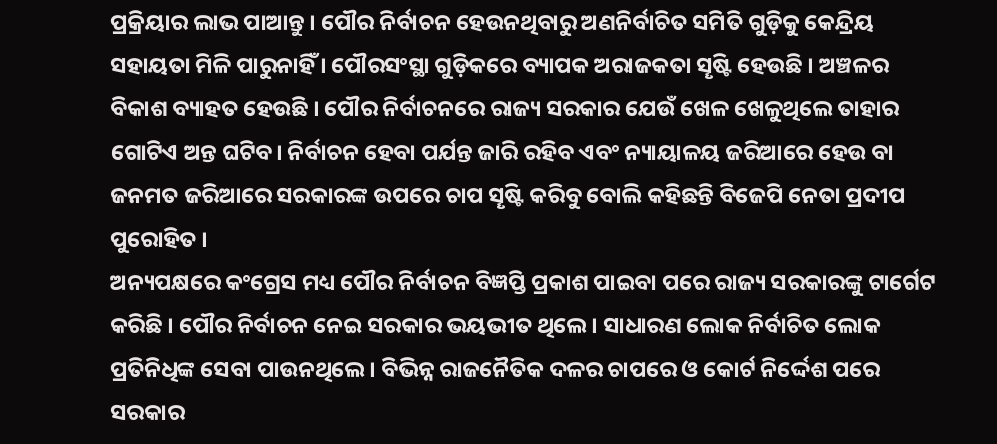ପ୍ରକ୍ରିୟାର ଲାଭ ପାଆନ୍ତୁ । ପୌର ନିର୍ବାଚନ ହେଉନଥିବାରୁ ଅଣନିର୍ବାଚିତ ସମିତି ଗୁଡ଼ିକୁ କେନ୍ଦ୍ରିୟ ସହାୟତା ମିଳି ପାରୁନାହିଁ । ପୌରସଂସ୍ଥା ଗୁଡ଼ିକରେ ବ୍ୟାପକ ଅରାଜକତା ସୄଷ୍ଟି ହେଉଛି । ଅଞ୍ଚଳର ବିକାଶ ବ୍ୟାହତ ହେଉଛି । ପୌର ନିର୍ବାଚନରେ ରାଜ୍ୟ ସରକାର ଯେଉଁ ଖେଳ ଖେଳୁଥିଲେ ତାହାର ଗୋଟିଏ ଅନ୍ତ ଘଟିବ। ନିର୍ବାଚନ ହେବା ପର୍ଯନ୍ତ ଜାରି ରହିବ ଏବଂ ନ୍ୟାୟାଳୟ ଜରିଆରେ ହେଉ ବା ଜନମତ ଜରିଆରେ ସରକାରଙ୍କ ଉପରେ ଚାପ ସୄଷ୍ଟି କରିବୁ ବୋଲି କହିଛନ୍ତି ବିଜେପି ନେତା ପ୍ରଦୀପ ପୁରୋହିତ ।
ଅନ୍ୟପକ୍ଷରେ କଂଗ୍ରେସ ମଧ୍ୟ ପୌର ନିର୍ବାଚନ ବିଜ୍ଞପ୍ତି ପ୍ରକାଶ ପାଇବା ପରେ ରାଜ୍ୟ ସରକାରଙ୍କୁ ଟାର୍ଗେଟ କରିଛି । ପୌର ନିର୍ବାଚନ ନେଇ ସରକାର ଭୟଭୀତ ଥିଲେ । ସାଧାରଣ ଲୋକ ନିର୍ବାଚିତ ଲୋକ ପ୍ରତିନିଧିଙ୍କ ସେବା ପାଉନଥିଲେ । ବିଭିନ୍ନ ରାଜନୈତିକ ଦଳର ଚାପରେ ଓ କୋର୍ଟ ନିର୍ଦ୍ଦେଶ ପରେ ସରକାର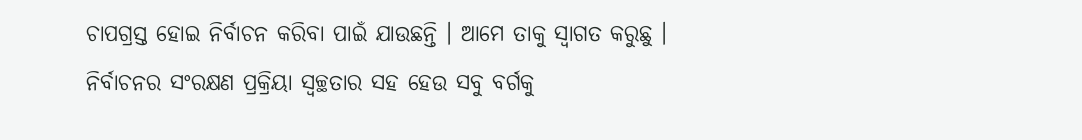ଚାପଗ୍ରସ୍ତ ହୋଇ ନିର୍ବାଚନ କରିବା ପାଇଁ ଯାଉଛନ୍ତି । ଆମେ ତାକୁ ସ୍ବାଗତ କରୁଛୁ । ନିର୍ବାଚନର ସଂରକ୍ଷଣ ପ୍ରକ୍ରିୟା ସ୍ବଚ୍ଛତାର ସହ ହେଉ ସବୁ ବର୍ଗକୁ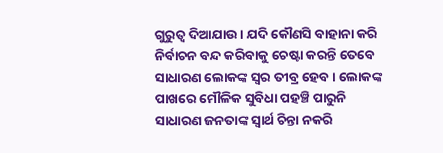ଗୁରୁତ୍ୱ ଦିଆଯାଉ । ଯଦି କୌଣସି ବାହାନା କରି ନିର୍ବାଚନ ବନ୍ଦ କରିବାକୁ ଚେଷ୍ଟା କରନ୍ତି ତେବେ ସାଧାରଣ ଲୋକଙ୍କ ସ୍ବର ତୀବ୍ର ହେବ । ଲୋକଙ୍କ ପାଖରେ ମୌଳିକ ସୁବିଧା ପହଞ୍ଚି ପାରୁନି ସାଧାରଣ ଜନତାଙ୍କ ସ୍ବାର୍ଥ ଚିନ୍ତା ନକରି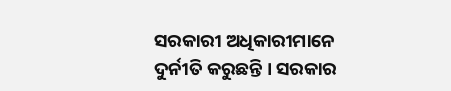ସରକାରୀ ଅଧିକାରୀମାନେ ଦୁର୍ନୀତି କରୁଛନ୍ତି । ସରକାର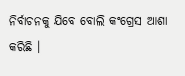ନିର୍ବାଚନକୁ ଯିବେ ବୋଲି କଂଗ୍ରେସ ଆଶା କରିଛି ।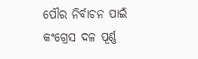ପୌର ନିର୍ବାଚନ ପାଇଁ କଂଗ୍ରେସ ଦଳ ପୂର୍ଣ୍ଣ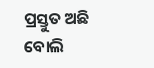ପ୍ରସ୍ତୁତ ଅଛି ବୋଲି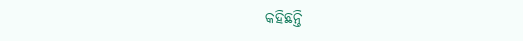କହିଛନ୍ତି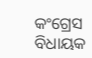କଂଗ୍ରେସ ବିଧାୟକ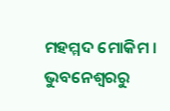ମହମ୍ମଦ ମୋକିମ ।
ଭୁବନେଶ୍ବରରୁ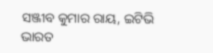ସଞ୍ଜୀବ କୁମାର ରାୟ, ଇଟିଭି ଭାରତ